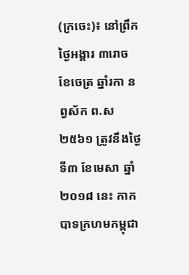(ក្រចេះ)៖ នៅព្រឹកថ្ងៃអង្គារ ៣រោច ខែចេត្រ ឆ្នាំរកា នព្វស័ក ព.ស ២៥៦១ ត្រូវនឹងថ្ងៃទី៣ ខែមេសា ឆ្នាំ២០១៨ នេះ កាកបាទក្រហមកម្ពុជា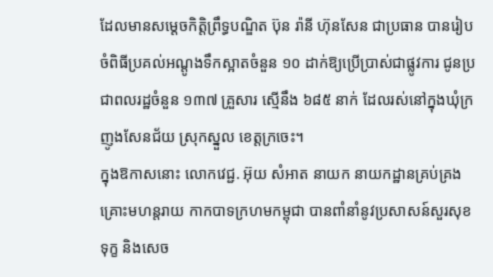ដែលមានសម្ដេចកិត្តិព្រឹទ្ធបណ្ឌិត ប៊ុន រ៉ានី ហ៊ុនសែន ជាប្រធាន បានរៀបចំពិធីប្រគល់អណ្ដូងទឹកស្អាតចំនួន ១០ ដាក់ឱ្យប្រើប្រាស់ជាផ្លូវការ ជូនប្រជាពលរដ្ឋចំនួន ១៣៧ គ្រួសារ ស្មើនឹង ៦៨៥ នាក់ ដែលរស់នៅក្នុងឃុំក្រញូងសែនជ័យ ស្រុកស្នួល ខេត្តក្រចេះ។
ក្នុងឱកាសនោះ លោកវេជ្ជ. អ៊ុយ សំអាត នាយក នាយកដ្ឋានគ្រប់គ្រងគ្រោះមហន្តរាយ កាកបាទក្រហមកម្ពុជា បានពាំនាំនូវប្រសាសន៍សួរសុខទុក្ខ និងសេច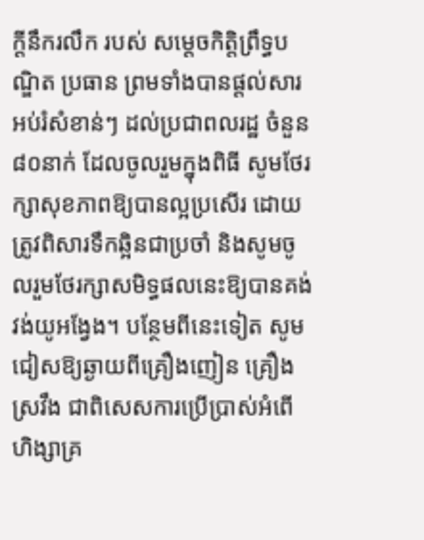ក្ដីនឹករលឹក របស់ សម្ដេចកិត្តិព្រឹទ្ធបណ្ឌិត ប្រធាន ព្រមទាំងបានផ្ដល់សារអប់រំសំខាន់ៗ ដល់ប្រជាពលរដ្ឋ ចំនួន ៨០នាក់ ដែលចូលរួមក្នុងពិធី សូមថែរក្សាសុខភាពឱ្យបានល្អប្រសើរ ដោយត្រូវពិសារទឹកឆ្អិនជាប្រចាំ និងសូមចូលរួមថែរក្សាសមិទ្ធផលនេះឱ្យបានគង់វង់យូអង្វែង។ បន្ថែមពីនេះទៀត សូមជៀសឱ្យឆ្ងាយពីគ្រឿងញៀន គ្រឿងស្រវឹង ជាពិសេសការប្រើប្រាស់អំពើហិង្សាគ្រ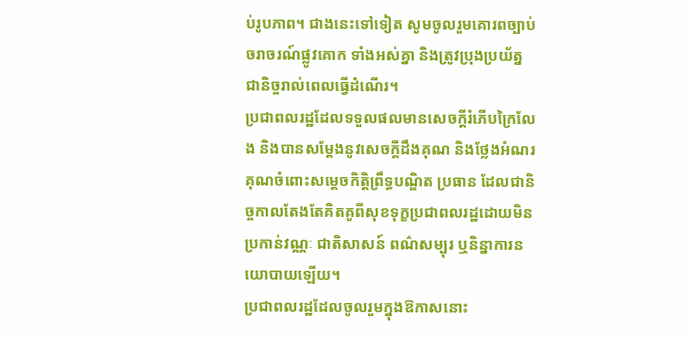ប់រូបភាព។ ជាងនេះទៅទៀត សូមចូលរួមគោរពច្បាប់ចរាចរណ៍ផ្លូវគោក ទាំងអស់គ្នា និងត្រូវប្រុងប្រយ័ត្នជានិច្ចរាល់ពេលធ្វើដំណើរ។
ប្រជាពលរដ្ឋដែលទទួលផលមានសេចក្ដីរំភើបក្រៃលែង និងបានសម្ដែងនូវសេចក្ដីដឹងគុណ និងថ្លែងអំណរគុណចំពោះសម្ដេចកិត្តិព្រឹទ្ធបណ្ឌិត ប្រធាន ដែលជានិច្ចកាលតែងតែគិតគូពីសុខទុក្ខប្រជាពលរដ្ឋដោយមិនប្រកាន់វណ្ណៈ ជាតិសាសន៍ ពណ៌សម្បុរ ឬនិន្នាការនយោបាយឡើយ។
ប្រជាពលរដ្ឋដែលចូលរួមក្នុងឱកាសនោះ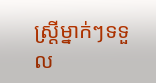ស្ត្រីម្នាក់ៗទទួល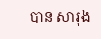បាន សារុង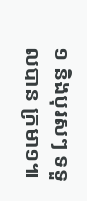១ និងបុរសៗ ទទួលបាន ក្រមា១៕